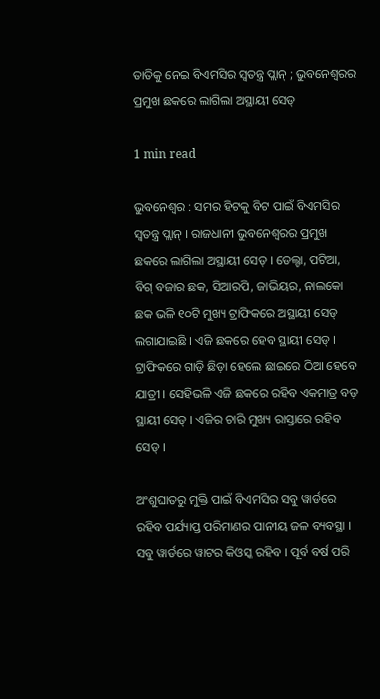ତାତିକୁ ନେଇ ବିଏମସିର ସ୍ଵତନ୍ତ୍ର ପ୍ଲାନ୍ ; ଭୁବନେଶ୍ଵରର ପ୍ରମୁଖ ଛକରେ ଲାଗିଲା ଅସ୍ଥାୟୀ ସେଡ୍

1 min read

ଭୁବନେଶ୍ୱର : ସମର ହିଟକୁ ବିଟ ପାଇଁ ବିଏମସିର ସ୍ଵତନ୍ତ୍ର ପ୍ଲାନ୍ । ରାଜଧାନୀ ଭୁବନେଶ୍ଵରର ପ୍ରମୁଖ ଛକରେ ଲାଗିଲା ଅସ୍ଥାୟୀ ସେଡ୍ । ଡେଲ୍ଟା, ପଟିଆ, ବିଗ୍ ବଜାର ଛକ, ସିଆରପି, ଜାଭିୟର, ନାଲକୋ ଛକ ଭଳି ୧୦ଟି ମୁଖ୍ୟ ଟ୍ରାଫିକରେ ଅସ୍ଥାୟୀ ସେଡ୍ ଲଗାଯାଇଛି । ଏଜି ଛକରେ ହେବ ସ୍ଥାୟୀ ସେଡ୍ । ଟ୍ରାଫିକରେ ଗାଡ଼ି ଛିଡ଼ା ହେଲେ ଛାଇରେ ଠିଆ ହେବେ ଯାତ୍ରୀ । ସେହିଭଳି ଏଜି ଛକରେ ରହିବ ଏକମାତ୍ର ବଡ଼ ସ୍ଥାୟୀ ସେଡ୍ । ଏଜିର ଚାରି ମୁଖ୍ୟ ରାସ୍ତାରେ ରହିବ ସେଡ୍ ।

ଅଂଶୁଘାତରୁ ମୁକ୍ତି ପାଇଁ ବିଏମସିର ସବୁ ୱାର୍ଡରେ ରହିବ ପର୍ଯ୍ୟାପ୍ତ ପରିମାଣର ପାନୀୟ ଜଳ ବ୍ୟବସ୍ଥା । ସବୁ ୱାର୍ଡରେ ୱାଟର କିଓସ୍କ ରହିବ । ପୂର୍ବ ବର୍ଷ ପରି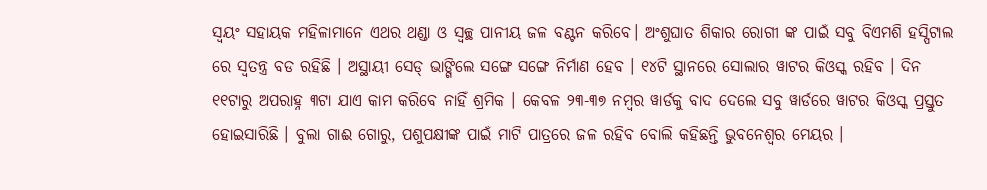ସ୍ଵୟଂ ସହାୟକ ମହିଳାମାନେ ଏଥର ଥଣ୍ଡା ଓ ସ୍ଵଚ୍ଛ ପାନୀୟ ଜଳ ବଣ୍ଟନ କରିବେ। ଅଂଶୁଘାତ ଶିକାର ରୋଗୀ ଙ୍କ ପାଇଁ ସବୁ ବିଏମଶି ହସ୍ପିଟାଲ ରେ ସ୍ଵତନ୍ତ୍ର ବଡ ରହିଛି । ଅସ୍ଥାୟୀ ସେଡ୍ ଭାଙ୍ଗିଲେ ସଙ୍ଗେ ସଙ୍ଗେ ନିର୍ମାଣ ହେବ । ୧୪ଟି ସ୍ଥାନରେ ସୋଲାର ୱାଟର କିଓସ୍କ ରହିବ । ଦିନ ୧୧ଟାରୁ ଅପରାହ୍ନ ୩ଟା ଯାଏ କାମ କରିବେ ନାହିଁ ଶ୍ରମିକ । କେବଳ ୨୩-୩୭ ନମ୍ବର ୱାର୍ଡକୁ ବାଦ ଦେଲେ ସବୁ ୱାର୍ଡରେ ୱାଟର କିଓସ୍କ ପ୍ରସ୍ତୁତ ହୋଇସାରିଛି । ବୁଲା ଗାଈ ଗୋରୁ, ପଶୁପକ୍ଷୀଙ୍କ ପାଇଁ ମାଟି ପାତ୍ରରେ ଜଳ ରହିବ ବୋଲି କହିଛନ୍ତି ଭୁବନେଶ୍ଵର ମେୟର ।